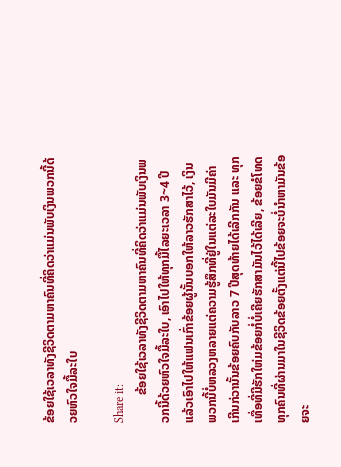ຂ້ອຍໃຊ້ເວລາທັງຊີວິດຕາມຫາຄົນທີ່ຄິດວ່າແມ່ນພັບເງິນພວກນີ້ດ້ວຍຫົວໃຈມື້ລະໃບ

Share it:
         ຂ້ອຍໃຊ້ເວລາທັງຊີວິດຕາມຫາຄົນທີ່ຄິດວ່າແມ່ນພັບເງິນພວກນີ້ດ້ວຍຫົວໃຈມື້ລະໃບ, ເອົາໄປໃຫ້ທຸກມື້ໄລຍະເວລາ 3~4 ປີ ແລ້ວເອົາໄປໃຫ້ແຟນເກົ່າຂ້ອຍຜູ້ນັ້ນບອກໃຫ້ລາວຮັກສາໄວ້, ເງິນພວກນີ້ບໍ່ຫລວງຫລາຍແຕ່ຄວາມຮູ້ສຶກທີ່ຢູ່ໃນແຕ່ລະໃບມັນມີຄ່າເກີນກ່ວານັ້ນຂ້ອຍຄົບກັບລາວ 7 ປີສຸດທ້າຍໄດ້ເລີກກັນ ແລະ ທຸກເທື່ອທີ່ມີຮັກໃຫ່ມຂ້ອຍກໍ່ບໍ່ເຄີຍຮັກສາມັນໄວ້ໄດ້ເລີຍ, ຂ້ອຍຂໍໂທດທຸກຄົນທີ່ຜ່ານມາໃນຊີວິດຂ້ອຍຕັ້ງແຕ່ນີ້ໄປຂ້ອຍຈະບໍ່ນຳຫາມັນຂ້ອຍຈະ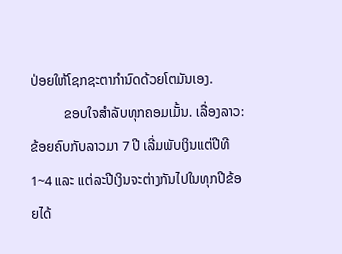ປ່ອຍໃຫ້ໂຊກຊະຕາກຳນົດດ້ວຍໂຕມັນເອງ.
          ຂອບໃຈສຳລັບທຸກຄອມເມັ້ນ. ເລື່ອງລາວ: ຂ້ອຍຄົບກັບລາວມາ 7 ປີ ເລີ່ມພັບເງິນແຕ່ປີທີ 1~4 ແລະ ແຕ່ລະປີເງິນຈະຕ່າງກັນໄປໃນທຸກປີຂ້ອຍໄດ້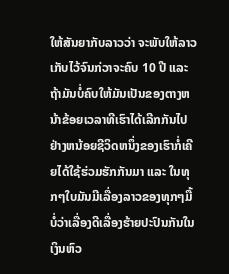ໃຫ້ສັນຍາກັບລາວວ່າ ຈະພັບໃຫ້ລາວເກັບໄວ້ຈົນກ່ວາຈະຄົບ 10 ປີ ແລະ ຖ້າມັນບໍ່ຄົບໃຫ້ມັນເປັນຂອງຕາງຫນ້າຂ້ອຍເວລາທີເຮົາໄດ້ເລີກກັນໄປຢ່າງຫນ້ອຍຊີວິດຫນຶ່ງຂອງເຮົາກໍ່ເຄີຍໄດ້ໃຊ້ຮ່ວມຮັກກັນມາ ແລະ ໃນທຸກໆໃບມັນມີເລື່ອງລາວຂອງທຸກໆມື້ບໍ່ວ່າເລື່ອງດີເລື່ອງຮ້າຍປະປົນກັນໃນເງິນຫົວ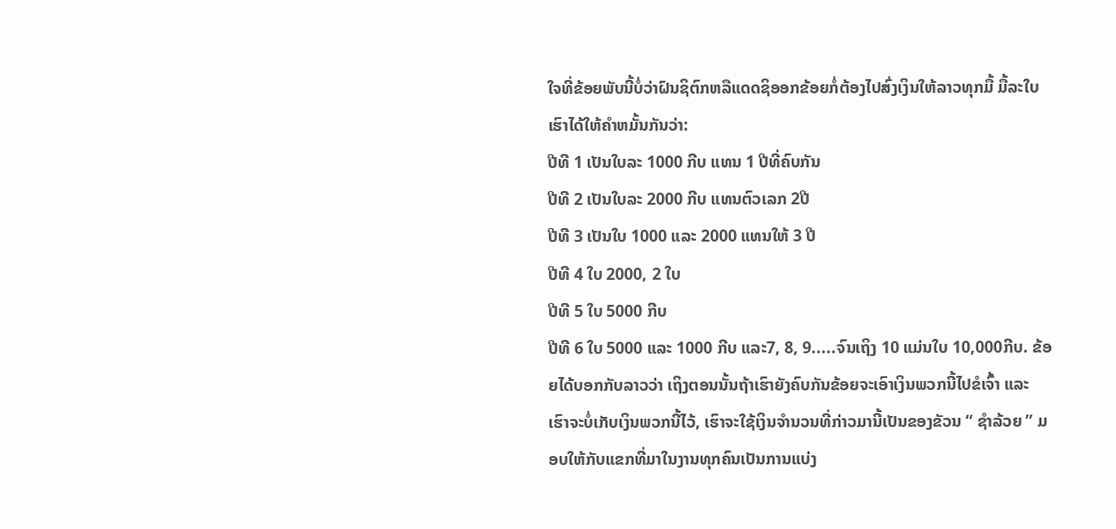ໃຈທີ່ຂ້ອຍພັບນີ້ບໍ່ວ່າຝົນຊິຕົກຫລືແດດຊິອອກຂ້ອຍກໍ່ຕ້ອງໄປສົ່ງເງິນໃຫ້ລາວທຸກມື້ ມື້ລະໃບເຮົາໄດ້ໃຫ້ຄຳຫມັ້ນກັນວ່າ:
ປີທີ 1 ເປັນໃບລະ 1000 ກີບ ແທນ 1 ປີທີ່ຄົບກັນ
ປີທີ 2 ເປັນໃບລະ 2000 ກີບ ແທນຕົວເລກ 2ປີ
ປີທີ 3 ເປັນໃບ 1000 ແລະ 2000 ແທນໃຫ້ 3 ປີ
ປີທີ 4 ໃບ 2000, 2 ໃບ
ປີທີ 5 ໃບ 5000 ກີບ
ປີທີ 6 ໃບ 5000 ແລະ 1000 ກີບ ແລະ7, 8, 9.....ຈົນເຖິງ 10 ແມ່ນໃບ 10,000ກີບ. ຂ້ອຍໄດ້ບອກກັບລາວວ່າ ເຖິງຕອນນັ້ນຖ້າເຮົາຍັງຄົບກັນຂ້ອຍຈະເອົາເງິນພວກນີ້ໄປຂໍເຈົ້າ ແລະ ເຮົາຈະບໍ່ເກັບເງິນພວກນີ້ໄວ້, ເຮົາຈະໃຊ້ເງິນຈຳນວນທີ່ກ່າວມານີ້ເປັນຂອງຂັວນ “ ຊຳລ້ວຍ ” ມອບໃຫ້ກັບແຂກທີ່ມາໃນງານທຸກຄົນເປັນການແບ່ງ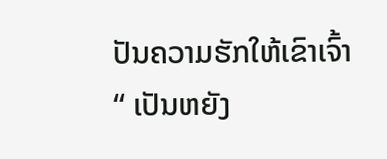ປັນຄວາມຮັກໃຫ້ເຂົາເຈົ້າ “ ເປັນຫຍັງ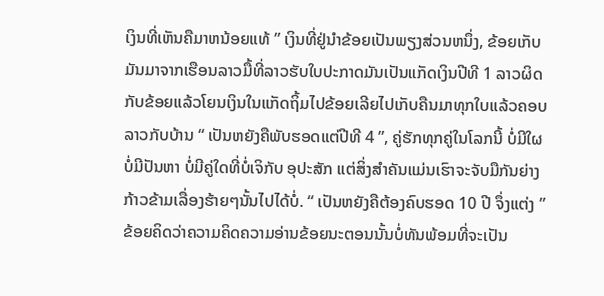ເງິນທີ່ເຫັນຄືມາຫນ້ອຍແທ້ ” ເງິນທີ່ຢູ່ນຳຂ້ອຍເປັນພຽງສ່ວນຫນຶ່ງ, ຂ້ອຍເກັບມັນມາຈາກເຮືອນລາວມື້ທີ່ລາວຮັບໃບປະກາດມັນເປັນແກັດເງິນປີທີ 1 ລາວຜິດກັບຂ້ອຍແລ້ວໂຍນເງິນໃນແກັດຖິ້ມໄປຂ້ອຍເລີຍໄປເກັບຄືນມາທຸກໃບແລ້ວຄອບລາວກັບບ້ານ “ ເປັນຫຍັງຄືພັບຮອດແຕ່ປີທີ 4 ”, ຄູ່ຮັກທຸກຄູ່ໃນໂລກນີ້ ບໍ່ມີໃຜບໍ່ມີປັນຫາ ບໍ່ມີຄູ່ໃດທີ່ບໍ່ເຈິກັບ ອຸປະສັກ ແຕ່ສິ່ງສຳຄັນແມ່ນເຮົາຈະຈັບມືກັນຍ່າງກ້າວຂ້າມເລື່ອງຮ້າຍໆນັ້ນໄປໄດ້ບໍ່. “ ເປັນຫຍັງຄືຕ້ອງຄົບຮອດ 10 ປີ ຈຶ່ງແຕ່ງ ” ຂ້ອຍຄິດວ່າຄວາມຄິດຄວາມອ່ານຂ້ອຍນະຕອນນັ້ນບໍ່ທັນພ້ອມທີ່ຈະເປັນ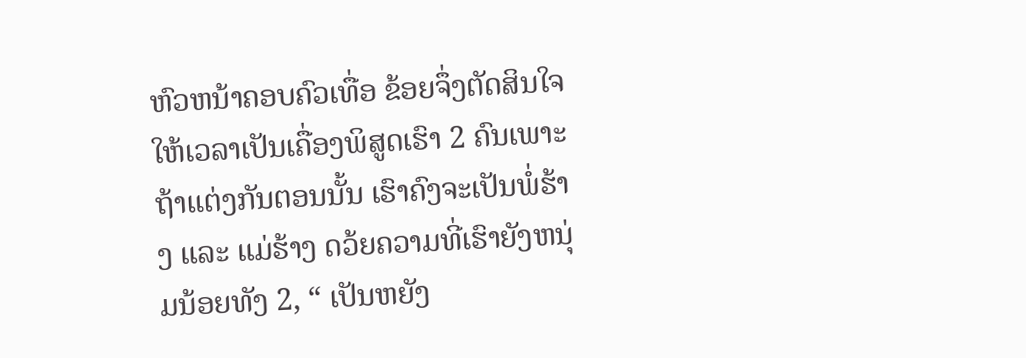ຫົວຫນ້າຄອບຄົວເທື່ອ ຂ້ອຍຈຶ່ງຕັດສິນໃຈໃຫ້ເວລາເປັນເຄື່ອງພິສູດເຮົາ 2 ຄົນເພາະຖ້າແຕ່ງກັນຕອນນັ້ນ ເຮົາຄົງຈະເປັນພໍ່ຮ້າງ ແລະ ແມ່ຮ້າງ ດວ້ຍຄວາມທີ່ເຮົາຍັງຫນຸ່ມນ້ອຍທັງ 2, “ ເປັນຫຍັງ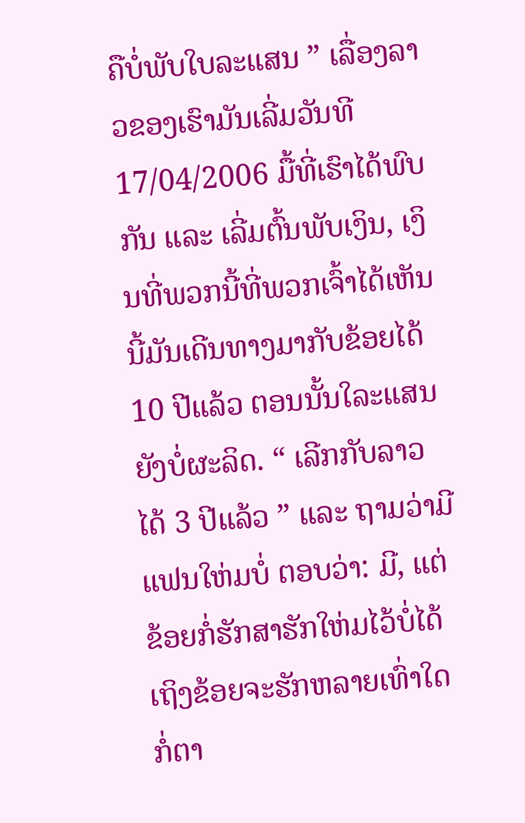ຄືບໍ່ພັບໃບລະແສນ ” ເລື່ອງລາວຂອງເຮົາມັນເລີ່ມວັນທີ 17/04/2006 ມື້ທີ່ເຮົາໄດ້ພົບກັນ ແລະ ເລີ່ມຕົ້ນພັບເງິນ, ເງິນທີ່ພວກນີ້ທີ່ພວກເຈົ້າໄດ້ເຫັນນີ້ມັນເດີນທາງມາກັບຂ້ອຍໄດ້10 ປີແລ້ວ ຕອນນັ້ນໃລະແສນຍັງບໍ່ຜະລິດ. “ ເລີກກັບລາວໄດ້ 3 ປີແລ້ວ ” ແລະ ຖາມວ່າມີແຟນໃຫ່ມບໍ່ ຕອບວ່າ: ມີ, ແຕ່ຂ້ອຍກໍ່ຮັກສາຮັກໃຫ່ມໄວ້ບໍ່ໄດ້ເຖິງຂ້ອຍຈະຮັກຫລາຍເທົ່າໃດກໍ່ຕາ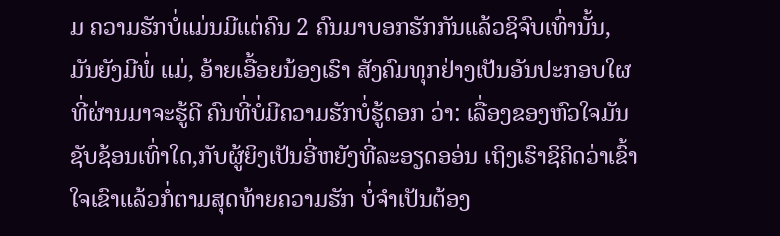ມ ຄວາມຮັກບໍ່ແມ່ນມີແຕ່ຄົນ 2 ຄົນມາບອກຮັກກັນແລ້ວຊິຈົບເທົ່ານັ້ນ, ມັນຍັງມີພໍ່ ແມ່, ອ້າຍເອື້ອຍນ້ອງເຮົາ ສັງຄົມທຸກຢ່າງເປັນອັນປະກອບໃຜທີ່ຜ່ານມາຈະຮູ້ດີ ຄົນທີ່ບໍ່ມີຄວາມຮັກບໍ່ຮູ້ດອກ ວ່າ: ເລື່ອງຂອງຫົວໃຈມັນຊັບຊ້ອນເທົ່າໃດ,ກັບຜູ້ຍິງເປັນອີ່ຫຍັງທີ່ລະອຽດອອ່ນ ເຖິງເຮົາຊິຄິດວ່າເຂົ້າໃຈເຂົາແລ້ວກໍ່ຕາມສຸດທ້າຍຄວາມຮັກ ບໍ່ຈຳເປັນຕ້ອງ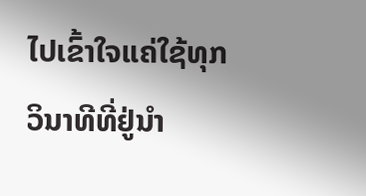ໄປເຂົ້າໃຈແຄ່ໃຊ້ທຸກວິນາທີທີ່ຢູ່ນຳ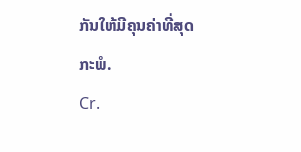ກັນໃຫ້ມີຄຸນຄ່າທີ່ສຸດກະພໍ.
Cr.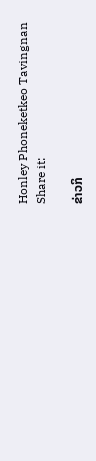Honley Phoneketkeo Tavingnan
Share it:

ຂ່າວກິ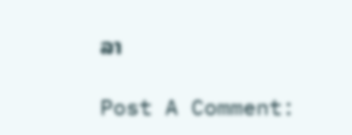ລາ

Post A Comment: